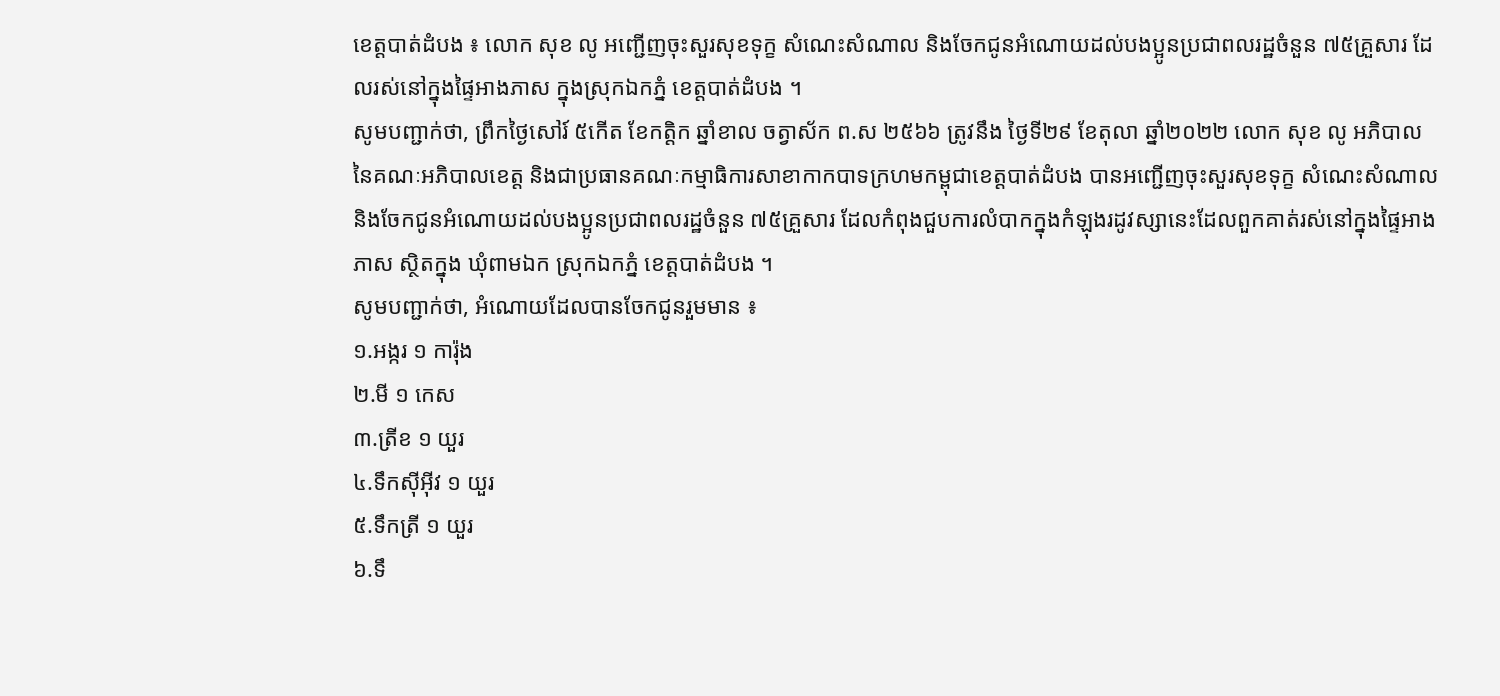ខេត្តបាត់ដំបង ៖ លោក សុខ លូ អញ្ជើញចុះសួរសុខទុក្ខ សំណេះសំណាល និងចែកជូនអំណោយដល់បងប្អូនប្រជាពលរដ្ឋចំនួន ៧៥គ្រួសារ ដែលរស់នៅក្នុងផ្ទៃអាងភាស ក្នុងស្រុកឯកភ្នំ ខេត្តបាត់ដំបង ។
សូមបញ្ជាក់ថា, ព្រឹកថ្ងៃសៅរ៍ ៥កើត ខែកត្តិក ឆ្នាំខាល ចត្វាស័ក ព.ស ២៥៦៦ ត្រូវនឹង ថ្ងៃទី២៩ ខែតុលា ឆ្នាំ២០២២ លោក សុខ លូ អភិបាល នៃគណៈអភិបាលខេត្ត និងជាប្រធានគណៈកម្មាធិការសាខាកាកបាទក្រហមកម្ពុជាខេត្តបាត់ដំបង បានអញ្ជើញចុះសួរសុខទុក្ខ សំណេះសំណាល និងចែកជូនអំណោយដល់បងប្អូនប្រជាពលរដ្ឋចំនួន ៧៥គ្រួសារ ដែលកំពុងជួបការលំបាកក្នុងកំឡុងរដូវស្សានេះដែលពួកគាត់រស់នៅក្នុងផ្ទៃអាងភាស ស្ថិតក្នុង ឃុំពាមឯក ស្រុកឯកភ្នំ ខេត្តបាត់ដំបង ។
សូមបញ្ជាក់ថា, អំណោយដែលបានចែកជូនរួមមាន ៖
១.អង្ករ ១ ការ៉ុង
២.មី ១ កេស
៣.ត្រីខ ១ យួរ
៤.ទឹកស៊ីអ៊ីវ ១ យួរ
៥.ទឹកត្រី ១ យួរ
៦.ទឹ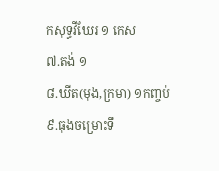កសុទ្ធវីឃែរ ១ កេស
៧.តង់ ១
៨.ឃីត(មុង,ក្រមា) ១កញ្ចប់
៩.ធុងចម្រោះទឹ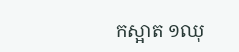កស្អាត ១ឈុ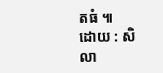តធំ ៕
ដោយ : សិលា